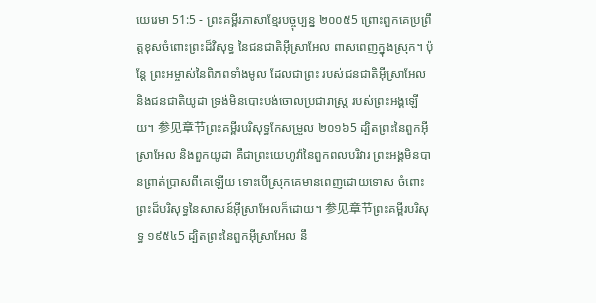យេរេមា 51:5 - ព្រះគម្ពីរភាសាខ្មែរបច្ចុប្បន្ន ២០០៥5 ព្រោះពួកគេប្រព្រឹត្តខុសចំពោះព្រះដ៏វិសុទ្ធ នៃជនជាតិអ៊ីស្រាអែល ពាសពេញក្នុងស្រុក។ ប៉ុន្តែ ព្រះអម្ចាស់នៃពិភពទាំងមូល ដែលជាព្រះ របស់ជនជាតិអ៊ីស្រាអែល និងជនជាតិយូដា ទ្រង់មិនបោះបង់ចោលប្រជារាស្ត្រ របស់ព្រះអង្គឡើយ។ 参见章节ព្រះគម្ពីរបរិសុទ្ធកែសម្រួល ២០១៦5 ដ្បិតព្រះនៃពួកអ៊ីស្រាអែល និងពួកយូដា គឺជាព្រះយេហូវ៉ានៃពួកពលបរិវារ ព្រះអង្គមិនបានព្រាត់ប្រាសពីគេឡើយ ទោះបើស្រុកគេមានពេញដោយទោស ចំពោះព្រះដ៏បរិសុទ្ធនៃសាសន៍អ៊ីស្រាអែលក៏ដោយ។ 参见章节ព្រះគម្ពីរបរិសុទ្ធ ១៩៥៤5 ដ្បិតព្រះនៃពួកអ៊ីស្រាអែល នឹ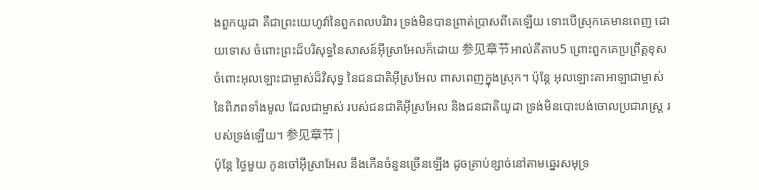ងពួកយូដា គឺជាព្រះយេហូវ៉ានៃពួកពលបរិវារ ទ្រង់មិនបានព្រាត់ប្រាសពីគេឡើយ ទោះបើស្រុកគេមានពេញ ដោយទោស ចំពោះព្រះដ៏បរិសុទ្ធនៃសាសន៍អ៊ីស្រាអែលក៏ដោយ 参见章节អាល់គីតាប5 ព្រោះពួកគេប្រព្រឹត្តខុសចំពោះអុលឡោះជាម្ចាស់ដ៏វិសុទ្ធ នៃជនជាតិអ៊ីស្រអែល ពាសពេញក្នុងស្រុក។ ប៉ុន្តែ អុលឡោះតាអាឡាជាម្ចាស់នៃពិភពទាំងមូល ដែលជាម្ចាស់ របស់ជនជាតិអ៊ីស្រអែល និងជនជាតិយូដា ទ្រង់មិនបោះបង់ចោលប្រជារាស្ត្រ របស់ទ្រង់ឡើយ។ 参见章节 |
ប៉ុន្តែ ថ្ងៃមួយ កូនចៅអ៊ីស្រាអែល នឹងកើនចំនួនច្រើនឡើង ដូចគ្រាប់ខ្សាច់នៅតាមឆ្នេរសមុទ្រ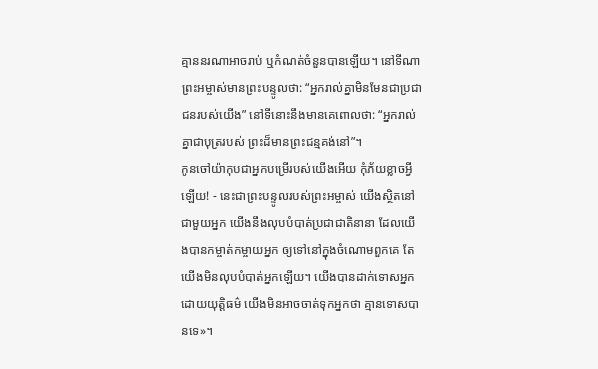គ្មាននរណាអាចរាប់ ឬកំណត់ចំនួនបានឡើយ។ នៅទីណាព្រះអម្ចាស់មានព្រះបន្ទូលថា: “អ្នករាល់គ្នាមិនមែនជាប្រជាជនរបស់យើង” នៅទីនោះនឹងមានគេពោលថា: “អ្នករាល់គ្នាជាបុត្ររបស់ ព្រះដ៏មានព្រះជន្មគង់នៅ”។
កូនចៅយ៉ាកុបជាអ្នកបម្រើរបស់យើងអើយ កុំភ័យខ្លាចអ្វីឡើយ! - នេះជាព្រះបន្ទូលរបស់ព្រះអម្ចាស់ យើងស្ថិតនៅជាមួយអ្នក យើងនឹងលុបបំបាត់ប្រជាជាតិនានា ដែលយើងបានកម្ចាត់កម្ចាយអ្នក ឲ្យទៅនៅក្នុងចំណោមពួកគេ តែយើងមិនលុបបំបាត់អ្នកឡើយ។ យើងបានដាក់ទោសអ្នកដោយយុត្តិធម៌ យើងមិនអាចចាត់ទុកអ្នកថា គ្មានទោសបានទេ»។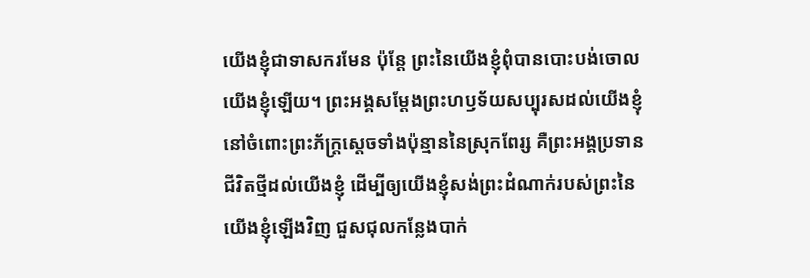យើងខ្ញុំជាទាសករមែន ប៉ុន្តែ ព្រះនៃយើងខ្ញុំពុំបានបោះបង់ចោលយើងខ្ញុំឡើយ។ ព្រះអង្គសម្តែងព្រះហឫទ័យសប្បុរសដល់យើងខ្ញុំ នៅចំពោះព្រះភ័ក្ត្រស្ដេចទាំងប៉ុន្មាននៃស្រុកពែរ្ស គឺព្រះអង្គប្រទានជីវិតថ្មីដល់យើងខ្ញុំ ដើម្បីឲ្យយើងខ្ញុំសង់ព្រះដំណាក់របស់ព្រះនៃយើងខ្ញុំឡើងវិញ ជួសជុលកន្លែងបាក់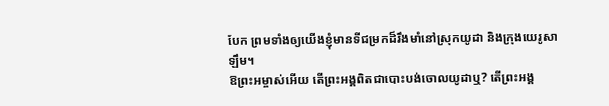បែក ព្រមទាំងឲ្យយើងខ្ញុំមានទីជម្រកដ៏រឹងមាំនៅស្រុកយូដា និងក្រុងយេរូសាឡឹម។
ឱព្រះអម្ចាស់អើយ តើព្រះអង្គពិតជាបោះបង់ចោលយូដាឬ? តើព្រះអង្គ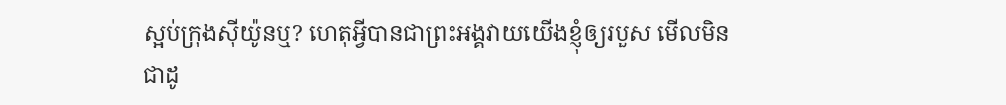ស្អប់ក្រុងស៊ីយ៉ូនឬ? ហេតុអ្វីបានជាព្រះអង្គវាយយើងខ្ញុំឲ្យរបួស មើលមិនជាដូ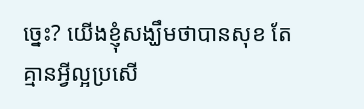ច្នេះ? យើងខ្ញុំសង្ឃឹមថាបានសុខ តែគ្មានអ្វីល្អប្រសើ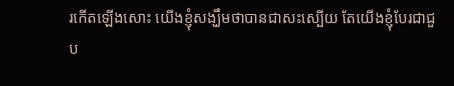រកើតឡើងសោះ យើងខ្ញុំសង្ឃឹមថាបានជាសះស្បើយ តែយើងខ្ញុំបែរជាជួប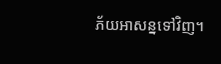ភ័យអាសន្នទៅវិញ។